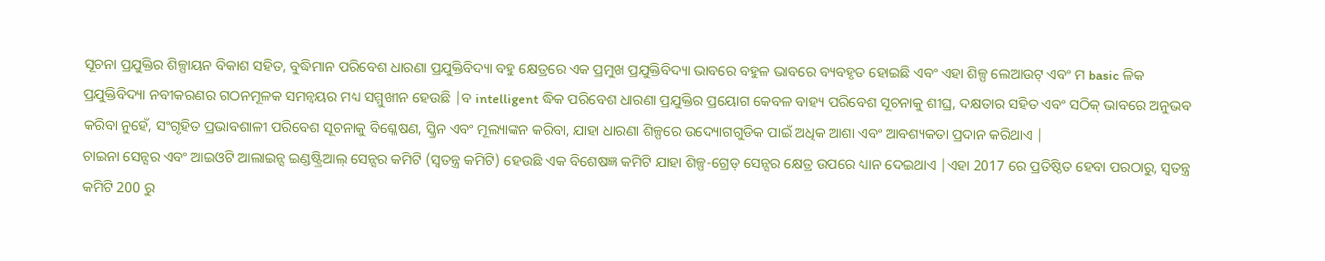ସୂଚନା ପ୍ରଯୁକ୍ତିର ଶିଳ୍ପାୟନ ବିକାଶ ସହିତ, ବୁଦ୍ଧିମାନ ପରିବେଶ ଧାରଣା ପ୍ରଯୁକ୍ତିବିଦ୍ୟା ବହୁ କ୍ଷେତ୍ରରେ ଏକ ପ୍ରମୁଖ ପ୍ରଯୁକ୍ତିବିଦ୍ୟା ଭାବରେ ବହୁଳ ଭାବରେ ବ୍ୟବହୃତ ହୋଇଛି ଏବଂ ଏହା ଶିଳ୍ପ ଲେଆଉଟ୍ ଏବଂ ମ basic ଳିକ ପ୍ରଯୁକ୍ତିବିଦ୍ୟା ନବୀକରଣର ଗଠନମୂଳକ ସମନ୍ୱୟର ମଧ୍ୟ ସମ୍ମୁଖୀନ ହେଉଛି |ବ intelligent ଦ୍ଧିକ ପରିବେଶ ଧାରଣା ପ୍ରଯୁକ୍ତିର ପ୍ରୟୋଗ କେବଳ ବାହ୍ୟ ପରିବେଶ ସୂଚନାକୁ ଶୀଘ୍ର, ଦକ୍ଷତାର ସହିତ ଏବଂ ସଠିକ୍ ଭାବରେ ଅନୁଭବ କରିବା ନୁହେଁ, ସଂଗୃହିତ ପ୍ରଭାବଶାଳୀ ପରିବେଶ ସୂଚନାକୁ ବିଶ୍ଳେଷଣ, ସ୍କ୍ରିନ ଏବଂ ମୂଲ୍ୟାଙ୍କନ କରିବା, ଯାହା ଧାରଣା ଶିଳ୍ପରେ ଉଦ୍ୟୋଗଗୁଡିକ ପାଇଁ ଅଧିକ ଆଶା ଏବଂ ଆବଶ୍ୟକତା ପ୍ରଦାନ କରିଥାଏ |
ଚାଇନା ସେନ୍ସର ଏବଂ ଆଇଓଟି ଆଲାଇନ୍ସ ଇଣ୍ଡଷ୍ଟ୍ରିଆଲ୍ ସେନ୍ସର କମିଟି (ସ୍ୱତନ୍ତ୍ର କମିଟି) ହେଉଛି ଏକ ବିଶେଷଜ୍ଞ କମିଟି ଯାହା ଶିଳ୍ପ-ଗ୍ରେଡ୍ ସେନ୍ସର କ୍ଷେତ୍ର ଉପରେ ଧ୍ୟାନ ଦେଇଥାଏ |ଏହା 2017 ରେ ପ୍ରତିଷ୍ଠିତ ହେବା ପରଠାରୁ, ସ୍ୱତନ୍ତ୍ର କମିଟି 200 ରୁ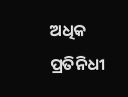ଅଧିକ ପ୍ରତିନିଧୀ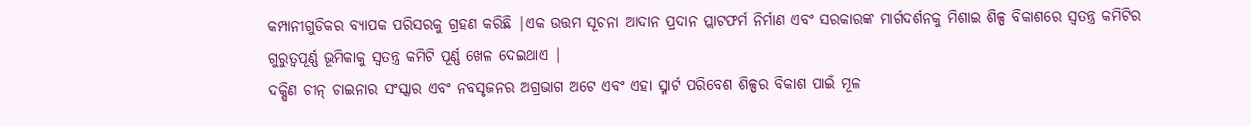କମ୍ପାନୀଗୁଡିକର ବ୍ୟାପକ ପରିସରକୁ ଗ୍ରହଣ କରିଛି |ଏକ ଉତ୍ତମ ସୂଚନା ଆଦାନ ପ୍ରଦାନ ପ୍ଲାଟଫର୍ମ ନିର୍ମାଣ ଏବଂ ସରକାରଙ୍କ ମାର୍ଗଦର୍ଶନକୁ ମିଶାଇ ଶିଳ୍ପ ବିକାଶରେ ସ୍ୱତନ୍ତ୍ର କମିଟିର ଗୁରୁତ୍ୱପୂର୍ଣ୍ଣ ଭୂମିକାକୁ ସ୍ୱତନ୍ତ୍ର କମିଟି ପୂର୍ଣ୍ଣ ଖେଳ ଦେଇଥାଏ |
ଦକ୍ଷିଣ ଚୀନ୍ ଚାଇନାର ସଂସ୍କାର ଏବଂ ନବସୃଜନର ଅଗ୍ରଭାଗ ଅଟେ ଏବଂ ଏହା ସ୍ମାର୍ଟ ପରିବେଶ ଶିଳ୍ପର ବିକାଶ ପାଇଁ ମୂଳ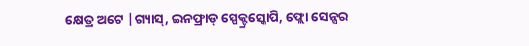କ୍ଷେତ୍ର ଅଟେ |ଗ୍ୟାସ୍, ଇନଫ୍ରାଡ୍ ସ୍ପେକ୍ଟ୍ରସ୍କୋପି, ଫ୍ଲୋ ସେନ୍ସର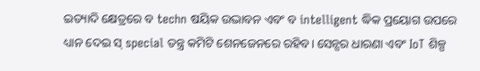ଇତ୍ୟାଦି କ୍ଷେତ୍ରରେ ବ techn ଷୟିକ ଉଦ୍ଭାବନ ଏବଂ ବ intelligent ଦ୍ଧିକ ପ୍ରୟୋଗ ଉପରେ ଧ୍ୟାନ ଦେଇ ସ୍ special ତନ୍ତ୍ର କମିଟି ଶେନଜେନରେ ରହିବ। ସେନ୍ସର ଧାରଣା ଏବଂ IoT ଶିଳ୍ପ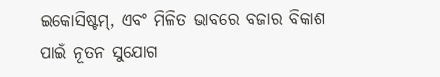ଇକୋସିଷ୍ଟମ୍, ଏବଂ ମିଳିତ ଭାବରେ ବଜାର ବିକାଶ ପାଇଁ ନୂତନ ସୁଯୋଗ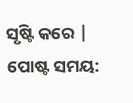ସୃଷ୍ଟି କରେ |
ପୋଷ୍ଟ ସମୟ: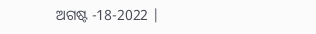ଅଗଷ୍ଟ -18-2022 |